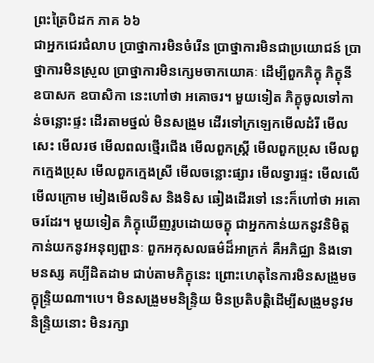ព្រះត្រៃបិដក ភាគ ៦៦
ជាអ្នកជេរជំលាប ប្រាថ្នាការមិនចំរើន ប្រាថ្នាការមិនជាប្រយោជន៍ ប្រាថ្នាការមិនស្រួល ប្រាថ្នាការមិនក្សេមចាកយោគៈ ដើម្បីពួកភិក្ខុ ភិក្ខុនី ឧបាសក ឧបាសិកា នេះហៅថា អគោចរ។ មួយទៀត ភិក្ខុចូលទៅកាន់ចន្លោះផ្ទះ ដើរតាមថ្នល់ មិនសង្រួម ដើរទៅក្រឡេកមើលដំរី មើលសេះ មើលរថ មើលពលថ្មើរជើង មើលពួកស្រ្តី មើលពួកប្រុស មើលពួកក្មេងប្រុស មើលពួកក្មេងស្រី មើលចន្លោះផ្សារ មើលទ្វារផ្ទះ មើលលើ មើលក្រោម មៀងមើលទិស និងទិស ឆៀងដើរទៅ នេះក៏ហៅថា អគោចរដែរ។ មួយទៀត ភិក្ខុឃើញរូបដោយចក្ខុ ជាអ្នកកាន់យកនូវនិមិត្ត កាន់យកនូវអនុព្យព្ជានៈ ពួកអកុសលធម៌ដ៏អាក្រក់ គឺអភិជ្ឈា និងទោមនស្ស គប្បីដិតដាម ជាប់តាមភិក្ខុនេះ ព្រោះហេតុនៃការមិនសង្រួមចក្ខុន្រ្ទិយណា។បេ។ មិនសង្រួមមនិន្រ្ទិយ មិនប្រតិបត្តិដើម្បីសង្រួមនូវមនិន្ទ្រិយនោះ មិនរក្សា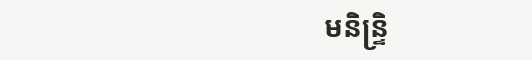មនិន្ទ្រិ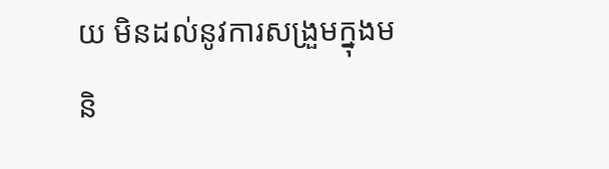យ មិនដល់នូវការសង្រួមក្នុងមនិ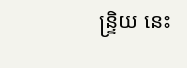ន្ទ្រិយ នេះ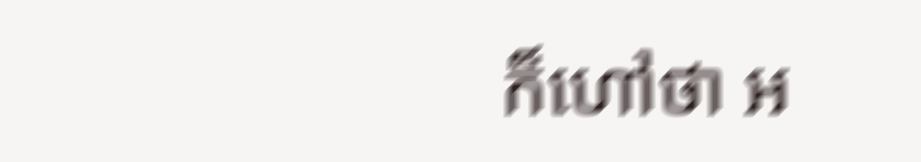ក៏ហៅថា អ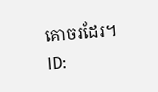គោចរដែរ។
ID: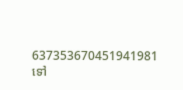637353670451941981
ទៅ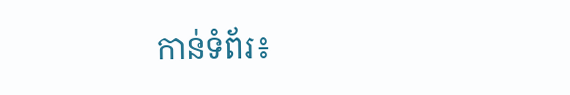កាន់ទំព័រ៖